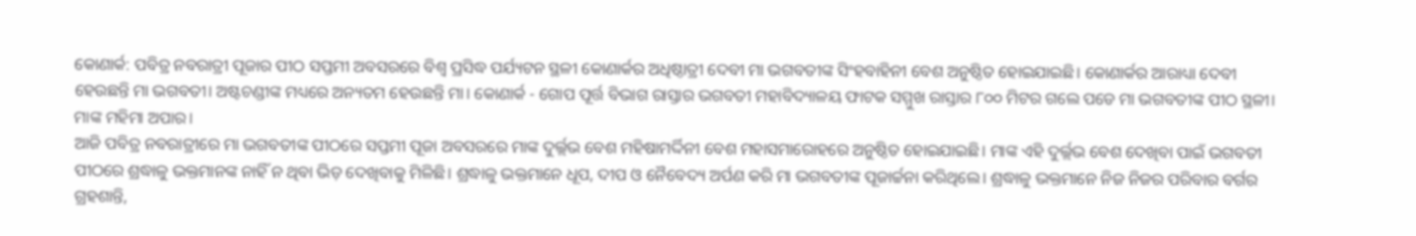କୋଣାର୍କ: ପବିତ୍ର ନବରାତ୍ରୀ ପୂଜାର ପୀଠ ସପ୍ତମୀ ଅବସରରେ ବିଶ୍ବ ପ୍ରସିଦ୍ଧ ପର୍ଯ୍ୟଟନ ସ୍ଥଳୀ କୋଣାର୍କର ଅଧିଷ୍ଠାତ୍ରୀ ଦେବୀ ମା ଭଗବତୀଙ୍କ ସିଂହବାହିନୀ ବେଶ ଅନୁଷ୍ଠିତ ହୋଇଯାଇଛି। କୋଣାର୍କର ଆରାଧ୍ୟା ଦେବୀ ହେଉଛନ୍ତି ମା ଭଗବତୀ। ଅଷ୍ଟଚଣ୍ଡୀଙ୍କ ମଧ୍ୟରେ ଅନ୍ୟତମ ହେଉଛନ୍ତି ମା। କୋଣାର୍କ - ଗୋପ ପୂର୍ତ୍ତ ବିଭାଗ ରାସ୍ତାର ଭଗବତୀ ମହାବିଦ୍ୟାଳୟ ଫାଟକ ସମ୍ମୁଖ ରାସ୍ତାର ୮୦୦ ମିଟର ଗଲେ ପଡେ ମା ଭଗବତୀଙ୍କ ପୀଠ ସ୍ଥଳୀ। ମାଙ୍କ ମହିମା ଅପାର।
ଆଜି ପବିତ୍ର ନବରାତ୍ରୀରେ ମା ଭଗବତୀଙ୍କ ପୀଠରେ ସପ୍ତମୀ ପୂଜା ଅବସରରେ ମାଙ୍କ ଦୁର୍ଲ୍ଲଭ ବେଶ ମହିଷାମର୍ଦ୍ଦିନୀ ବେଶ ମହାସମାରୋହରେ ଅନୁଷ୍ଠିତ ହୋଇଯାଇଛି। ମାଙ୍କ ଏହି ଦୁର୍ଲ୍ଲଭ ବେଶ ଦେଖିବା ପାଇଁ ଭଗବତୀ ପୀଠରେ ଶ୍ରଦ୍ଧାଳୁ ଭକ୍ତମାନଙ୍କ ନାହିଁ ନ ଥିବା ଭିଡ଼ ଦେଖିବାକୁ ମିଳିଛି। ଶ୍ରଦ୍ଧାଳୁ ଭକ୍ତମାନେ ଧୂପ, ଦୀପ ଓ ନୈବେଦ୍ୟ ଅର୍ପଣ କରି ମା ଭଗବତୀଙ୍କ ପୂଜାର୍ଚ୍ଚନା କରିଥିଲେ। ଶ୍ରଦ୍ଧାଳୁ ଭକ୍ତମାନେ ନିଜ ନିଜର ପରିବାର ବର୍ଗର ଗ୍ରହଶାନ୍ତି,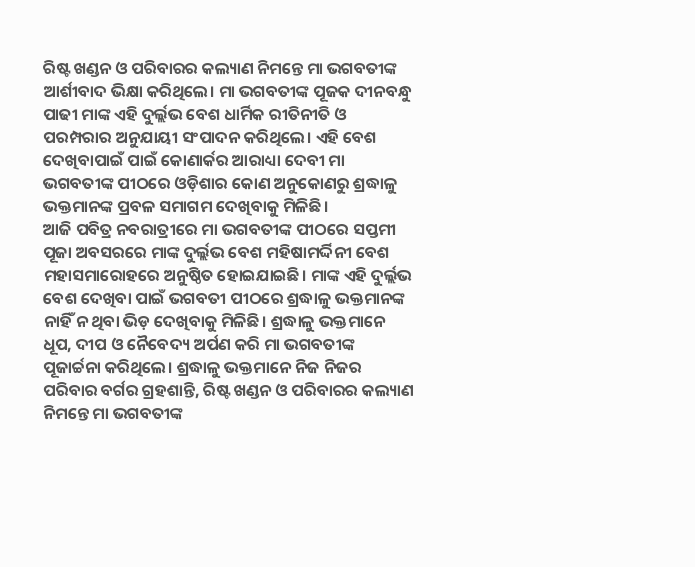ରିଷ୍ଟ ଖଣ୍ଡନ ଓ ପରିବାରର କଲ୍ୟାଣ ନିମନ୍ତେ ମା ଭଗବତୀଙ୍କ ଆର୍ଶୀବାଦ ଭିକ୍ଷା କରିଥିଲେ। ମା ଭଗବତୀଙ୍କ ପୂଜକ ଦୀନବନ୍ଧୁ ପାଢୀ ମାଙ୍କ ଏହି ଦୁର୍ଲ୍ଲଭ ବେଶ ଧାର୍ମିକ ରୀତିନୀତି ଓ ପରମ୍ପରାର ଅନୁଯାୟୀ ସଂପାଦନ କରିଥିଲେ। ଏହି ବେଶ ଦେଖିବାପାଇଁ ପାଇଁ କୋଣାର୍କର ଆରାଧ୍ୟା ଦେବୀ ମା ଭଗବତୀଙ୍କ ପୀଠରେ ଓଡ଼ିଶାର କୋଣ ଅନୁକୋଣରୁ ଶ୍ରଦ୍ଧାଳୁ ଭକ୍ତମାନଙ୍କ ପ୍ରବଳ ସମାଗମ ଦେଖିବାକୁ ମିଳିଛି।
ଆଜି ପବିତ୍ର ନବରାତ୍ରୀରେ ମା ଭଗବତୀଙ୍କ ପୀଠରେ ସପ୍ତମୀ ପୂଜା ଅବସରରେ ମାଙ୍କ ଦୁର୍ଲ୍ଲଭ ବେଶ ମହିଷାମର୍ଦ୍ଦିନୀ ବେଶ ମହାସମାରୋହରେ ଅନୁଷ୍ଠିତ ହୋଇଯାଇଛି। ମାଙ୍କ ଏହି ଦୁର୍ଲ୍ଲଭ ବେଶ ଦେଖିବା ପାଇଁ ଭଗବତୀ ପୀଠରେ ଶ୍ରଦ୍ଧାଳୁ ଭକ୍ତମାନଙ୍କ ନାହିଁ ନ ଥିବା ଭିଡ଼ ଦେଖିବାକୁ ମିଳିଛି। ଶ୍ରଦ୍ଧାଳୁ ଭକ୍ତମାନେ ଧୂପ, ଦୀପ ଓ ନୈବେଦ୍ୟ ଅର୍ପଣ କରି ମା ଭଗବତୀଙ୍କ ପୂଜାର୍ଚ୍ଚନା କରିଥିଲେ। ଶ୍ରଦ୍ଧାଳୁ ଭକ୍ତମାନେ ନିଜ ନିଜର ପରିବାର ବର୍ଗର ଗ୍ରହଶାନ୍ତି, ରିଷ୍ଟ ଖଣ୍ଡନ ଓ ପରିବାରର କଲ୍ୟାଣ ନିମନ୍ତେ ମା ଭଗବତୀଙ୍କ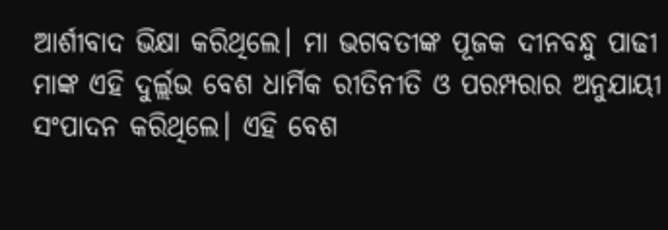ଆର୍ଶୀବାଦ ଭିକ୍ଷା କରିଥିଲେ। ମା ଭଗବତୀଙ୍କ ପୂଜକ ଦୀନବନ୍ଧୁ ପାଢୀ ମାଙ୍କ ଏହି ଦୁର୍ଲ୍ଲଭ ବେଶ ଧାର୍ମିକ ରୀତିନୀତି ଓ ପରମ୍ପରାର ଅନୁଯାୟୀ ସଂପାଦନ କରିଥିଲେ। ଏହି ବେଶ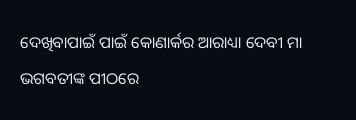ଦେଖିବାପାଇଁ ପାଇଁ କୋଣାର୍କର ଆରାଧ୍ୟା ଦେବୀ ମା ଭଗବତୀଙ୍କ ପୀଠରେ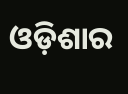ଓଡ଼ିଶାର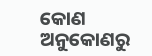କୋଣ ଅନୁକୋଣରୁ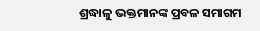ଶ୍ରଦ୍ଧାଳୁ ଭକ୍ତମାନଙ୍କ ପ୍ରବଳ ସମାଗମ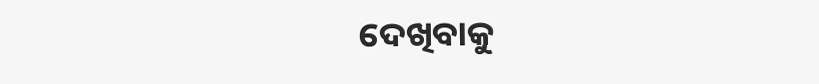ଦେଖିବାକୁ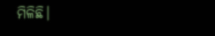ମିଳିଛି।